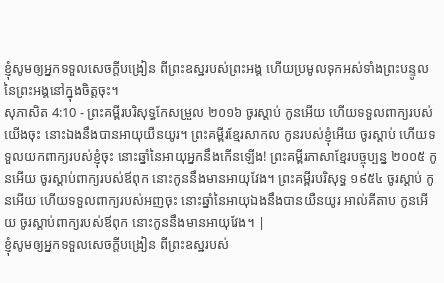ខ្ញុំសូមឲ្យអ្នកទទួលសេចក្ដីបង្រៀន ពីព្រះឧស្ឋរបស់ព្រះអង្គ ហើយប្រមូលទុកអស់ទាំងព្រះបន្ទូល នៃព្រះអង្គនៅក្នុងចិត្តចុះ។
សុភាសិត 4:10 - ព្រះគម្ពីរបរិសុទ្ធកែសម្រួល ២០១៦ ចូរស្តាប់ កូនអើយ ហើយទទួលពាក្យរបស់យើងចុះ នោះឯងនឹងបានអាយុយឺនយូរ។ ព្រះគម្ពីរខ្មែរសាកល កូនរបស់ខ្ញុំអើយ ចូរស្ដាប់ ហើយទទួលយកពាក្យរបស់ខ្ញុំចុះ នោះឆ្នាំនៃអាយុអ្នកនឹងកើនឡើង! ព្រះគម្ពីរភាសាខ្មែរបច្ចុប្បន្ន ២០០៥ កូនអើយ ចូរស្ដាប់ពាក្យរបស់ឪពុក នោះកូននឹងមានអាយុវែង។ ព្រះគម្ពីរបរិសុទ្ធ ១៩៥៤ ចូរស្តាប់ កូនអើយ ហើយទទួលពាក្យរបស់អញចុះ នោះឆ្នាំនៃអាយុឯងនឹងបានយឺនយូរ អាល់គីតាប កូនអើយ ចូរស្ដាប់ពាក្យរបស់ឪពុក នោះកូននឹងមានអាយុវែង។ |
ខ្ញុំសូមឲ្យអ្នកទទួលសេចក្ដីបង្រៀន ពីព្រះឧស្ឋរបស់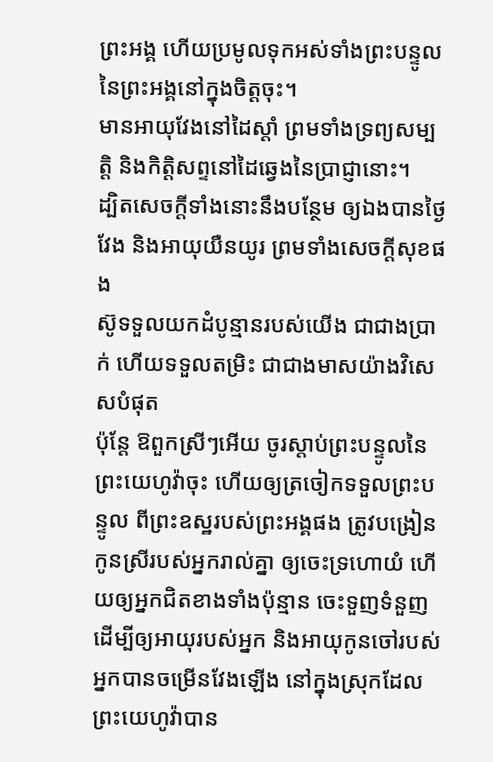ព្រះអង្គ ហើយប្រមូលទុកអស់ទាំងព្រះបន្ទូល នៃព្រះអង្គនៅក្នុងចិត្តចុះ។
មានអាយុវែងនៅដៃស្តាំ ព្រមទាំងទ្រព្យសម្បត្តិ និងកិត្តិសព្ទនៅដៃឆ្វេងនៃប្រាជ្ញានោះ។
ដ្បិតសេចក្ដីទាំងនោះនឹងបន្ថែម ឲ្យឯងបានថ្ងៃវែង និងអាយុយឺនយូរ ព្រមទាំងសេចក្ដីសុខផង
ស៊ូទទួលយកដំបូន្មានរបស់យើង ជាជាងប្រាក់ ហើយទទួលតម្រិះ ជាជាងមាសយ៉ាងវិសេសបំផុត
ប៉ុន្តែ ឱពួកស្រីៗអើយ ចូរស្តាប់ព្រះបន្ទូលនៃព្រះយេហូវ៉ាចុះ ហើយឲ្យត្រចៀកទទួលព្រះបន្ទូល ពីព្រះឧស្ឋរបស់ព្រះអង្គផង ត្រូវបង្រៀនកូនស្រីរបស់អ្នករាល់គ្នា ឲ្យចេះទ្រហោយំ ហើយឲ្យអ្នកជិតខាងទាំងប៉ុន្មាន ចេះទួញទំនួញ
ដើម្បីឲ្យអាយុរបស់អ្នក និងអាយុកូនចៅរបស់អ្នកបានចម្រើនវែងឡើង នៅក្នុងស្រុកដែលព្រះយេហូវ៉ាបាន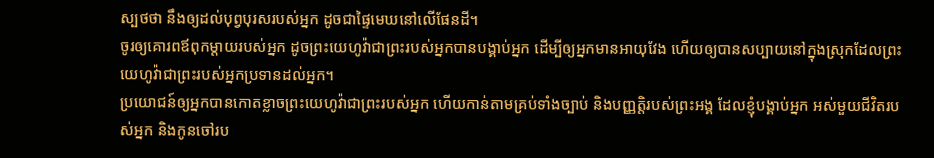ស្បថថា នឹងឲ្យដល់បុព្វបុរសរបស់អ្នក ដូចជាផ្ទៃមេឃនៅលើផែនដី។
ចូរឲ្យគោរពឪពុកម្តាយរបស់អ្នក ដូចព្រះយេហូវ៉ាជាព្រះរបស់អ្នកបានបង្គាប់អ្នក ដើម្បីឲ្យអ្នកមានអាយុវែង ហើយឲ្យបានសប្បាយនៅក្នុងស្រុកដែលព្រះយេហូវ៉ាជាព្រះរបស់អ្នកប្រទានដល់អ្នក។
ប្រយោជន៍ឲ្យអ្នកបានកោតខ្លាចព្រះយេហូវ៉ាជាព្រះរបស់អ្នក ហើយកាន់តាមគ្រប់ទាំងច្បាប់ និងបញ្ញត្តិរបស់ព្រះអង្គ ដែលខ្ញុំបង្គាប់អ្នក អស់មួយជីវិតរបស់អ្នក និងកូនចៅរប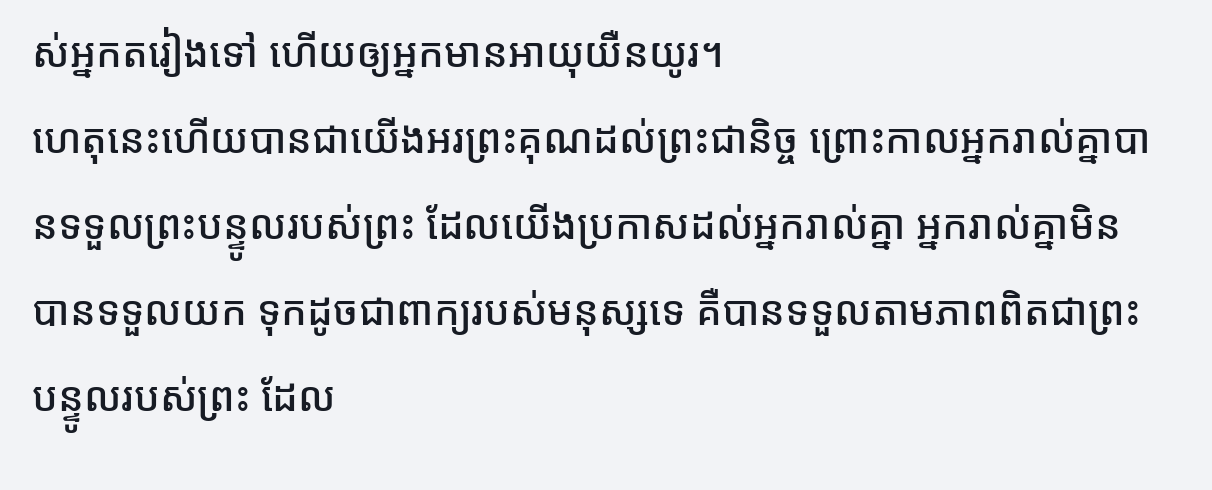ស់អ្នកតរៀងទៅ ហើយឲ្យអ្នកមានអាយុយឺនយូរ។
ហេតុនេះហើយបានជាយើងអរព្រះគុណដល់ព្រះជានិច្ច ព្រោះកាលអ្នករាល់គ្នាបានទទួលព្រះបន្ទូលរបស់ព្រះ ដែលយើងប្រកាសដល់អ្នករាល់គ្នា អ្នករាល់គ្នាមិនបានទទួលយក ទុកដូចជាពាក្យរបស់មនុស្សទេ គឺបានទទួលតាមភាពពិតជាព្រះបន្ទូលរបស់ព្រះ ដែល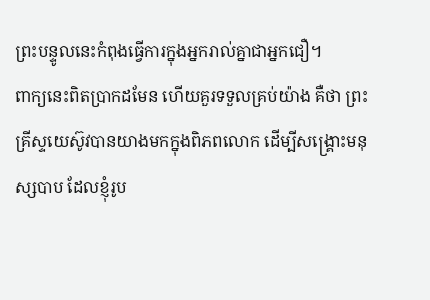ព្រះបន្ទូលនេះកំពុងធ្វើការក្នុងអ្នករាល់គ្នាជាអ្នកជឿ។
ពាក្យនេះពិតប្រាកដមែន ហើយគួរទទួលគ្រប់យ៉ាង គឺថា ព្រះគ្រីស្ទយេស៊ូវបានយាងមកក្នុងពិភពលោក ដើម្បីសង្គ្រោះមនុស្សបាប ដែលខ្ញុំរូប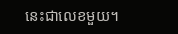នេះជាលេខមួយ។